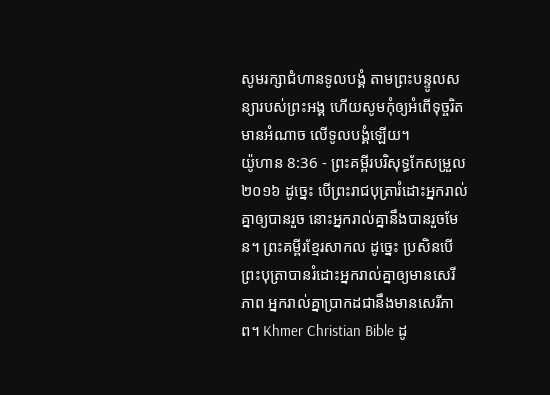សូមរក្សាជំហានទូលបង្គំ តាមព្រះបន្ទូលសន្យារបស់ព្រះអង្គ ហើយសូមកុំឲ្យអំពើទុច្ចរិតមានអំណាច លើទូលបង្គំឡើយ។
យ៉ូហាន 8:36 - ព្រះគម្ពីរបរិសុទ្ធកែសម្រួល ២០១៦ ដូច្នេះ បើព្រះរាជបុត្រារំដោះអ្នករាល់គ្នាឲ្យបានរួច នោះអ្នករាល់គ្នានឹងបានរួចមែន។ ព្រះគម្ពីរខ្មែរសាកល ដូច្នេះ ប្រសិនបើព្រះបុត្រាបានរំដោះអ្នករាល់គ្នាឲ្យមានសេរីភាព អ្នករាល់គ្នាប្រាកដជានឹងមានសេរីភាព។ Khmer Christian Bible ដូ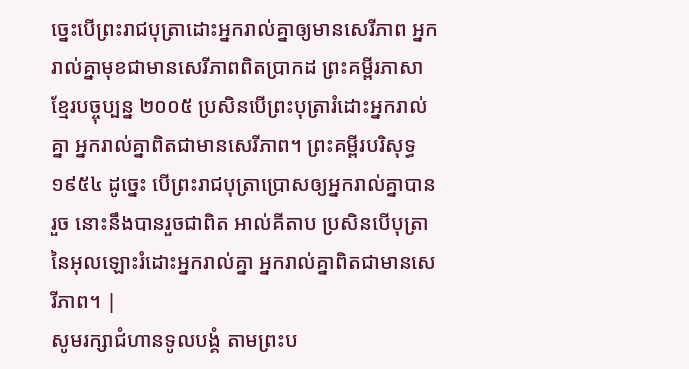ច្នេះបើព្រះរាជបុត្រាដោះអ្នករាល់គ្នាឲ្យមានសេរីភាព អ្នករាល់គ្នាមុខជាមានសេរីភាពពិតប្រាកដ ព្រះគម្ពីរភាសាខ្មែរបច្ចុប្បន្ន ២០០៥ ប្រសិនបើព្រះបុត្រារំដោះអ្នករាល់គ្នា អ្នករាល់គ្នាពិតជាមានសេរីភាព។ ព្រះគម្ពីរបរិសុទ្ធ ១៩៥៤ ដូច្នេះ បើព្រះរាជបុត្រាប្រោសឲ្យអ្នករាល់គ្នាបានរួច នោះនឹងបានរួចជាពិត អាល់គីតាប ប្រសិនបើបុត្រានៃអុលឡោះរំដោះអ្នករាល់គ្នា អ្នករាល់គ្នាពិតជាមានសេរីភាព។ |
សូមរក្សាជំហានទូលបង្គំ តាមព្រះប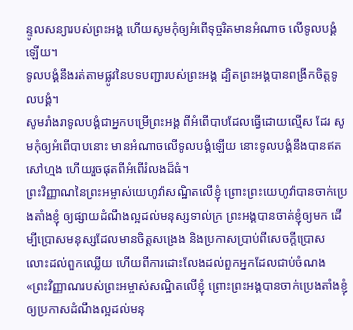ន្ទូលសន្យារបស់ព្រះអង្គ ហើយសូមកុំឲ្យអំពើទុច្ចរិតមានអំណាច លើទូលបង្គំឡើយ។
ទូលបង្គំនឹងរត់តាមផ្លូវនៃបទបញ្ជារបស់ព្រះអង្គ ដ្បិតព្រះអង្គបានពង្រីកចិត្តទូលបង្គំ។
សូមរាំងរាទូលបង្គំជាអ្នកបម្រើព្រះអង្គ ពីអំពើបាបដែលធ្វើដោយល្មើស ដែរ សូមកុំឲ្យអំពើបាបនោះ មានអំណាចលើទូលបង្គំឡើយ នោះទូលបង្គំនឹងបានឥតសៅហ្មង ហើយរួចផុតពីអំពើរំលងដ៏ធំ។
ព្រះវិញ្ញាណនៃព្រះអម្ចាស់យេហូវ៉ាសណ្ឋិតលើខ្ញុំ ព្រោះព្រះយេហូវ៉ាបានចាក់ប្រេងតាំងខ្ញុំ ឲ្យផ្សាយដំណឹងល្អដល់មនុស្សទាល់ក្រ ព្រះអង្គបានចាត់ខ្ញុំឲ្យមក ដើម្បីប្រោសមនុស្សដែលមានចិត្តសង្រេង និងប្រកាសប្រាប់ពីសេចក្ដីប្រោសលោះដល់ពួកឈ្លើយ ហើយពីការដោះលែងដល់ពួកអ្នកដែលជាប់ចំណង
«ព្រះវិញ្ញាណរបស់ព្រះអម្ចាស់សណ្ឋិតលើខ្ញុំ ព្រោះព្រះអង្គបានចាក់ប្រេងតាំងខ្ញុំ ឲ្យប្រកាសដំណឹងល្អដល់មនុ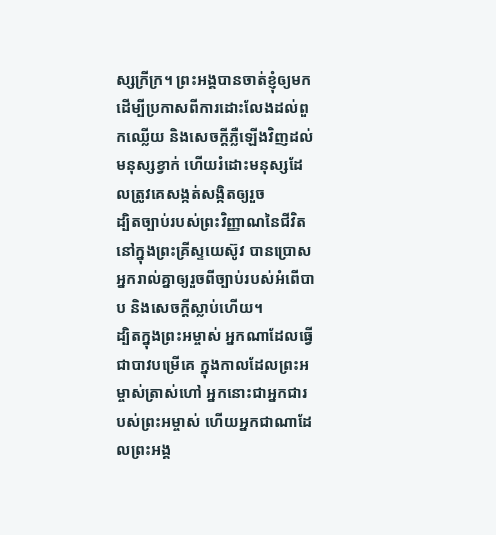ស្សក្រីក្រ។ ព្រះអង្គបានចាត់ខ្ញុំឲ្យមក ដើម្បីប្រកាសពីការដោះលែងដល់ពួកឈ្លើយ និងសេចក្តីភ្លឺឡើងវិញដល់មនុស្សខ្វាក់ ហើយរំដោះមនុស្សដែលត្រូវគេសង្កត់សង្កិតឲ្យរួច
ដ្បិតច្បាប់របស់ព្រះវិញ្ញាណនៃជីវិត នៅក្នុងព្រះគ្រីស្ទយេស៊ូវ បានប្រោសអ្នករាល់គ្នាឲ្យរួចពីច្បាប់របស់អំពើបាប និងសេចក្តីស្លាប់ហើយ។
ដ្បិតក្នុងព្រះអម្ចាស់ អ្នកណាដែលធ្វើជាបាវបម្រើគេ ក្នុងកាលដែលព្រះអម្ចាស់ត្រាស់ហៅ អ្នកនោះជាអ្នកជារបស់ព្រះអម្ចាស់ ហើយអ្នកជាណាដែលព្រះអង្គ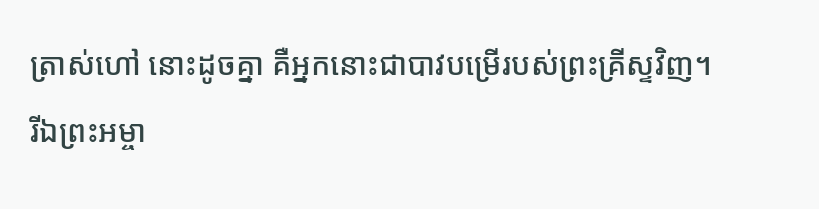ត្រាស់ហៅ នោះដូចគ្នា គឺអ្នកនោះជាបាវបម្រើរបស់ព្រះគ្រីស្ទវិញ។
រីឯព្រះអម្ចា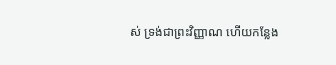ស់ ទ្រង់ជាព្រះវិញ្ញាណ ហើយកន្លែង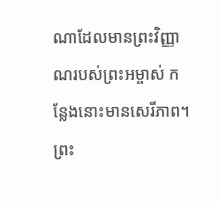ណាដែលមានព្រះវិញ្ញាណរបស់ព្រះអម្ចាស់ កន្លែងនោះមានសេរីភាព។
ព្រះ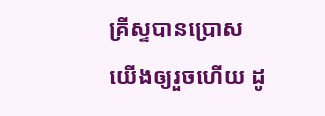គ្រីស្ទបានប្រោសយើងឲ្យរួចហើយ ដូ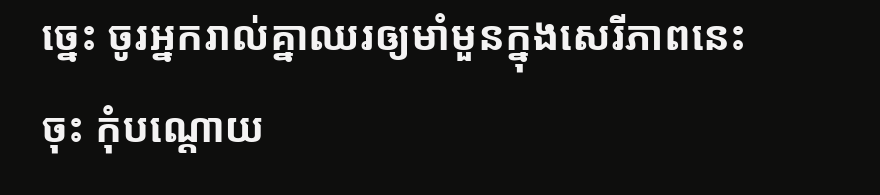ច្នេះ ចូរអ្នករាល់គ្នាឈរឲ្យមាំមួនក្នុងសេរីភាពនេះចុះ កុំបណ្តោយ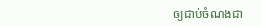ឲ្យជាប់ចំណងជា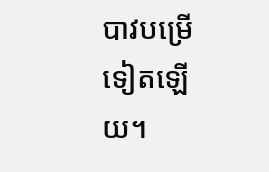បាវបម្រើទៀតឡើយ។